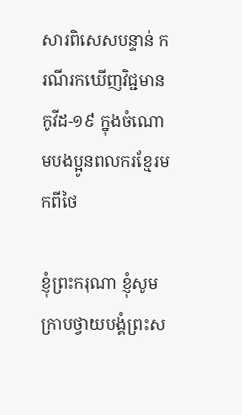សារពិសេសបន្ទាន់ ករណីរកឃើញវិជ្ជមាន កូវីដ-១៩ ក្នុងចំណោមបងប្អូនពលករខ្មែរមកពីថៃ

ខ្ញុំព្រះករុណា ខ្ញុំសូមក្រាបថ្វាយបង្គំព្រះស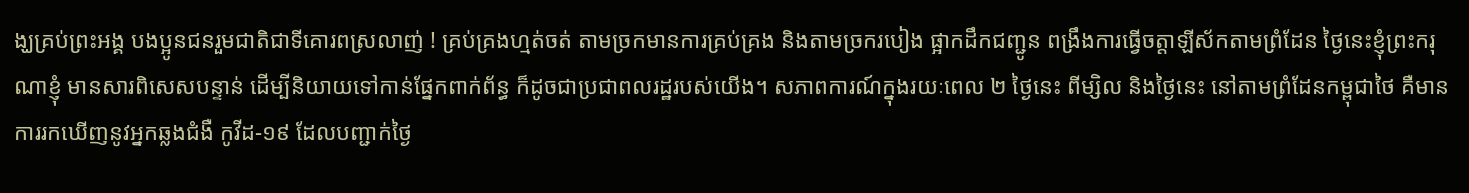ង្ឃគ្រប់ព្រះអង្គ បងប្អូនជនរួមជាតិជាទីគោរពស្រលាញ់ ! គ្រប់គ្រងហ្មត់ចត់ តាមច្រកមានការគ្រប់គ្រង និងតាមច្រករបៀង ផ្អាកដឹកជញ្ជូន ពង្រឹងការធ្វើចត្តាឡីស័កតាមព្រំដែន ថ្ងៃនេះខ្ញុំព្រះករុណាខ្ញុំ មានសារពិសេសបន្ទាន់ ដើម្បីនិយាយទៅកាន់ផ្នែកពាក់ព័ន្ធ ក៏ដូចជាប្រជាពលរដ្ឋរបស់យើង។ សភាពការណ៍ក្នុងរយៈពេល ២ ថ្ងៃនេះ ពីម្សិល និងថ្ងៃនេះ នៅតាមព្រំដែនកម្ពុជាថៃ គឺមានការរកឃើញនូវអ្នកឆ្លងជំងឺ កូវីដ-១៩ ដែលបញ្ជាក់ថ្ងៃ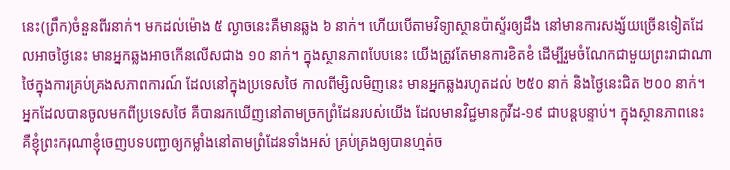នេះ(ព្រឹក)ចំនួនពីរនាក់។ មកដល់ម៉ោង ៥ ល្ងាចនេះគឺមានឆ្លង ៦ នាក់។ ហើយបើតាមវិទ្យាស្ថានប៉ាស្ទ័រឲ្យដឹង នៅមានការសង្ស័យច្រើនទៀតដែលអាចថ្ងៃនេះ មានអ្នកឆ្លងអាចកើនលើសជាង ១០ នាក់។ ក្នុងស្ថានភាពបែបនេះ យើងត្រូវតែមានការខិតខំ ដើម្បីរួមចំណែកជាមួយព្រះរាជាណាថៃក្នុងការគ្រប់គ្រងសភាពការណ៍ ដែលនៅក្នុងប្រទេសថៃ កាលពីម្សិលមិញនេះ មានអ្នកឆ្លងរហូតដល់ ២៥០ នាក់ និងថ្ងៃនេះជិត ២០០ នាក់។ អ្នកដែលបានចូលមកពីប្រទេសថៃ គឺបានរកឃើញនៅតាមច្រកព្រំដែនរបស់យើង ដែលមានវិជ្ជមានកូវីដ-១៩ ជាបន្តបន្ទាប់។ ក្នុងស្ថានភាពនេះ គឺខ្ញុំព្រះករុណាខ្ញុំចេញបទបញ្ជាឲ្យកម្លាំងនៅតាមព្រំដែនទាំងអស់ គ្រប់គ្រងឲ្យបានហ្មត់ច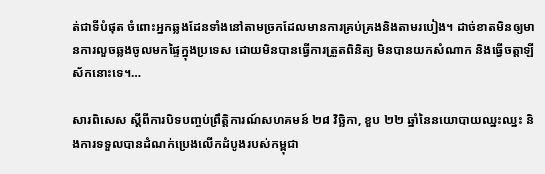ត់ជាទីបំផុត ចំពោះអ្នកឆ្លងដែនទាំងនៅតាមច្រកដែលមានការគ្រប់គ្រងនិងតាមរបៀង។ ដាច់ខាតមិនឲ្យមានការលួចឆ្លងចូលមកផ្ទៃក្នុងប្រទេស ដោយមិនបានធ្វើការត្រួតពិនិត្យ មិនបានយកសំណាក និងធ្វើចត្តាឡីស័កនោះទេ។…

សារពិសេស ស្ដីពីការបិទបញ្ចប់ព្រឹត្តិការណ៍សហគមន៍ ២៨ វិច្ឆិកា, ខួប ២២ ឆ្នាំនៃនយោបាយឈ្នះឈ្នះ និងការទទួលបានដំណក់ប្រេងលើកដំបូងរបស់កម្ពុជា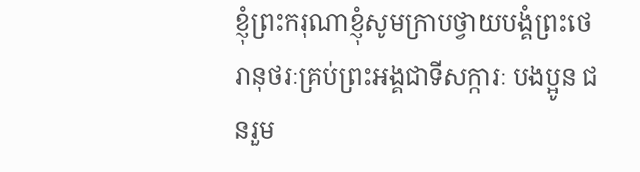ខ្ញុំព្រះករុណាខ្ញុំសូមក្រាបថ្វាយបង្គំព្រះថេរានុថរៈគ្រប់ព្រះអង្គជាទីសក្ការៈ បងប្អូន ជនរួម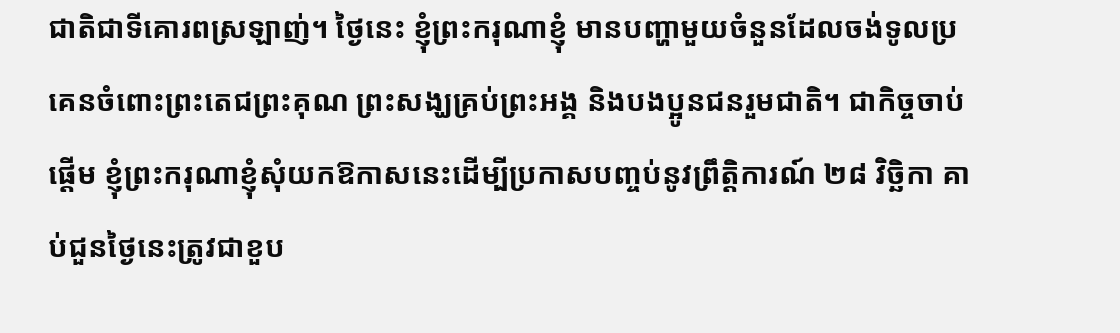ជាតិជាទីគោរពស្រឡាញ់។ ថ្ងៃនេះ ខ្ញុំព្រះករុណាខ្ញុំ មានបញ្ហាមួយចំនួនដែលចង់ទូលប្រគេនចំពោះព្រះតេជព្រះគុណ ព្រះសង្ឃគ្រប់ព្រះអង្គ និងបងប្អូនជនរួមជាតិ។ ជាកិច្ចចាប់ផ្តើម ខ្ញុំព្រះករុណាខ្ញុំសុំយកឱកាសនេះដើម្បីប្រកាសបញ្ចប់នូវព្រឹត្តិការណ៍ ២៨ វិច្ឆិកា គាប់ជួនថ្ងៃនេះត្រូវជាខួប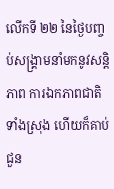លើកទី ២២ នៃថ្ងៃបញ្ចប់សង្រ្គាមនាំមកនូវសន្តិភាព ការឯកភាពជាតិទាំងស្រុង ហើយក៏គាប់ជួន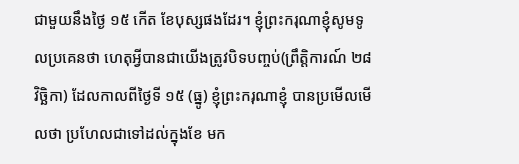ជាមួយនឹងថ្ងៃ ១៥ កើត ខែបុស្សផងដែរ។ ខ្ញុំព្រះករុណាខ្ញុំសូមទូលប្រគេនថា ហេតុអ្វីបានជាយើងត្រូវបិទបញ្ចប់(ព្រឹត្តិការណ៍ ២៨ វិច្ឆិកា) ដែលកាលពីថ្ងៃទី ១៥ (ធ្នូ) ខ្ញុំព្រះករុណាខ្ញុំ បានប្រមើលមើលថា ប្រហែលជាទៅដល់ក្នុងខែ មក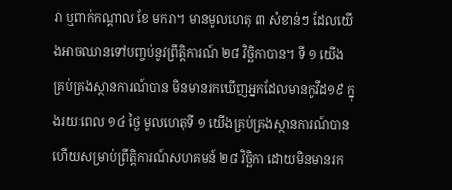រា ឬពាក់កណ្តាល ខែ មករា។ មានមូលហេតុ ៣ សំខាន់ៗ ដែលយើងអាចឈានទៅបញ្ចប់នូវព្រឹត្តិការណ៍ ២៨ វិច្ឆិកាបាន។ ទី ១ យើងគ្រប់គ្រងស្ថានការណ៍បាន មិនមានរកឃើញអ្នកដែលមានកូវីដ១៩ ក្នុងរយៈពេល ១៤ ថ្ងៃ មូលហេតុទី ១ យើងគ្រប់គ្រងស្ថានការណ៍បានហើយសម្រាប់ព្រឹត្តិការណ៍សហគមន៍ ២៨ វិច្ឆិកា ដោយមិនមានរក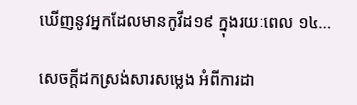ឃើញនូវអ្នកដែលមានកូវីដ១៩ ក្នុងរយៈពេល ១៤…

សេចក្តីដកស្រង់សារសម្លេង អំពីការដា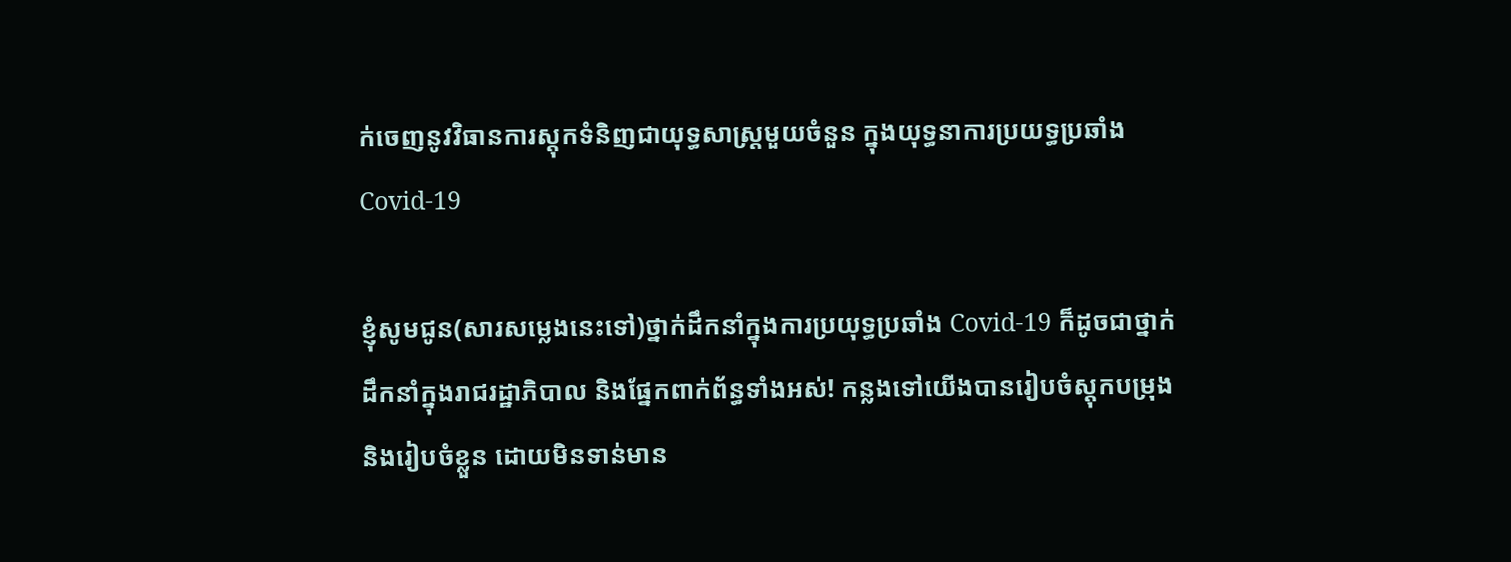ក់ចេញនូវវិធានការស្តុកទំនិញជាយុទ្ធសាស្រ្តមួយចំនួន ក្នុងយុទ្ធនាការប្រយទ្ធប្រឆាំង Covid-19

ខ្ញុំសូមជូន(សារសម្លេងនេះទៅ)ថ្នាក់ដឹកនាំក្នុងការប្រយុទ្ធប្រឆាំង Covid-19 ក៏ដូចជាថ្នាក់ដឹកនាំក្នុងរាជរដ្ឋាភិបាល និងផ្នែកពាក់ព័ន្ធទាំងអស់! កន្លងទៅយើងបានរៀបចំស្ដុកបម្រុង និងរៀបចំខ្លួន ដោយមិនទាន់មាន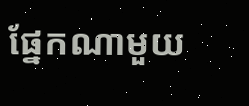ផ្នែកណាមួយ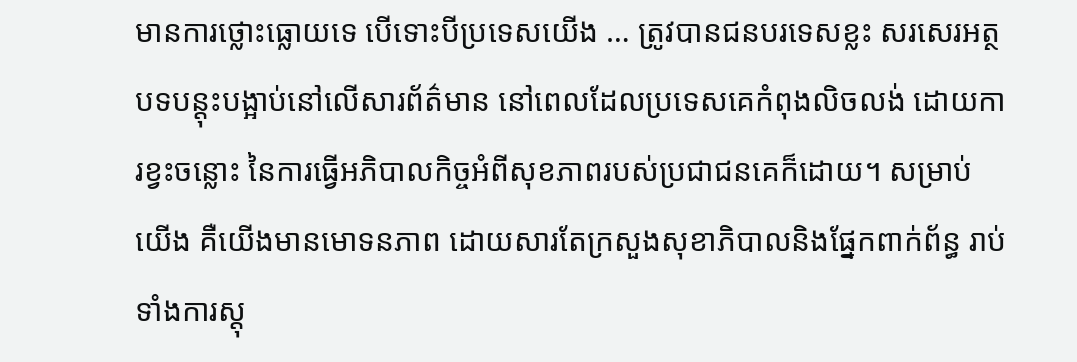មានការថ្លោះធ្លោយទេ បើទោះបីប្រទេសយើង … ត្រូវបានជនបរទេសខ្លះ សរសេរអត្ថបទបន្ដុះបង្អាប់នៅលើសារព័ត៌មាន នៅពេលដែលប្រទេសគេកំពុងលិចលង់ ដោយការខ្វះចន្លោះ នៃការធ្វើអភិបាលកិច្ចអំពីសុខភាពរបស់ប្រជាជនគេក៏ដោយ។ សម្រាប់យើង គឺយើងមានមោទនភាព ដោយសារតែក្រសួងសុខាភិបាលនិងផ្នែកពាក់ព័ន្ធ រាប់ទាំងការស្ដុ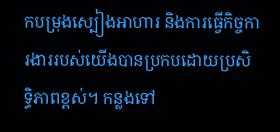កបម្រុងស្បៀងអាហារ និងការធ្វើកិច្ចការងាររបស់យើងបានប្រកបដោយប្រសិទ្ធិភាពខ្ពស់។ កន្លងទៅ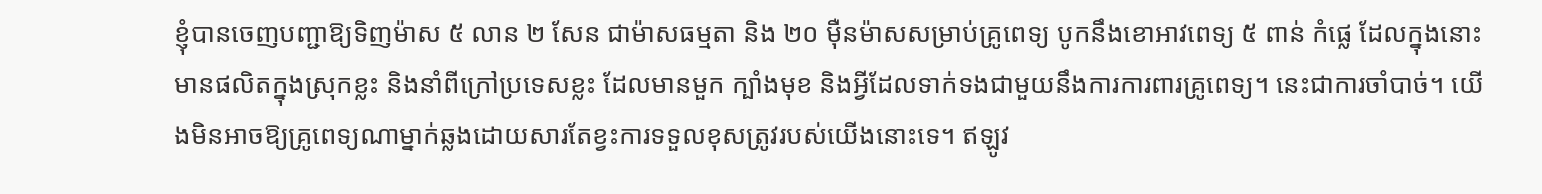ខ្ញុំបានចេញបញ្ជាឱ្យទិញម៉ាស ៥ លាន ២ សែន ជាម៉ាសធម្មតា និង ២០ ម៉ឺនម៉ាសសម្រាប់គ្រូពេទ្យ បូកនឹងខោអាវពេទ្យ ៥ ពាន់ កំផ្លេ ដែលក្នុងនោះមានផលិតក្នុងស្រុកខ្លះ និងនាំពីក្រៅប្រទេសខ្លះ ដែលមានមួក ក្បាំងមុខ និងអ្វីដែលទាក់ទងជាមួយនឹងការការពារគ្រូពេទ្យ។ នេះជាការចាំបាច់។ យើងមិនអាចឱ្យគ្រូពេទ្យណាម្នាក់ឆ្លងដោយសារតែខ្វះការទទួលខុសត្រូវរបស់យើងនោះទេ។ ឥឡូវ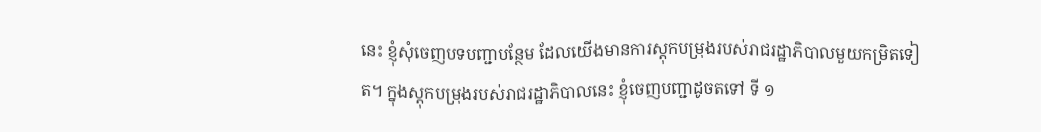នេះ ខ្ញុំសុំចេញបទបញ្ជាបន្ថែម ដែលយើងមានការស្ដុកបម្រុងរបស់រាជរដ្ឋាភិបាលមួយកម្រិតទៀត។ ក្នុងស្ដុកបម្រុងរបស់រាជរដ្ឋាភិបាលនេះ ខ្ញុំចេញបញ្ជាដូចតទៅ ទី ១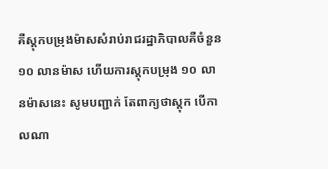គឺស្ដុកបម្រុងម៉ាសសំរាប់រាជរដ្ឋាភិបាលគឺចំនួន ១០ លានម៉ាស ហើយការស្តុកបម្រុង ១០ លានម៉ាសនេះ សូមបញ្ជាក់ តែពាក្យថាស្ដុក បើកាលណា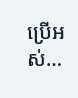ប្រើអស់…